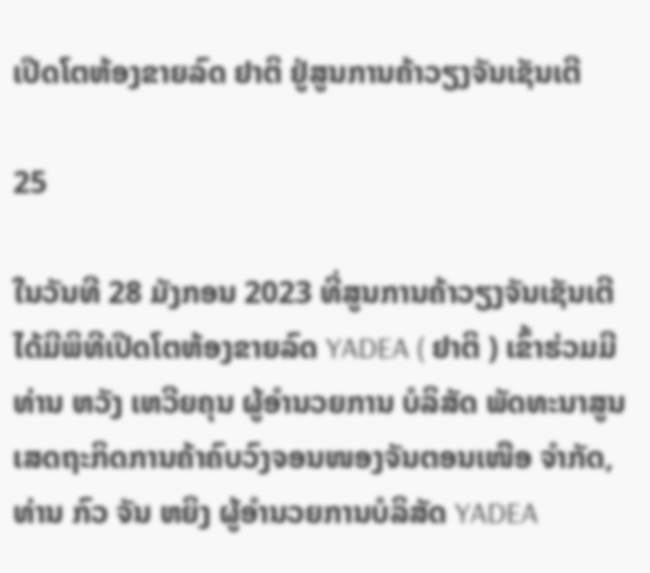ເປີດໂຕຫ້ອງຂາຍລົດ ຢາຕິ ຢູ່ສູນການຄ້າວຽງຈັນເຊັນເຕີ

25

ໃນວັນທີ 28 ມັງກອນ 2023 ທີ່ສູນການຄ້າວຽງຈັນເຊັນເຕີ ໄດ້ມີພິທີເປີດໂຕຫ້ອງຂາຍລົດ YADEA ( ຢາຕິ ) ເຂົ້າຮ່ວມມີ ທ່ານ ຫວັງ ເຫວີຍຄຸນ ຜູ້ອໍານວຍການ ບໍລິສັດ ພັດທະນາສູນເສດຖະກິດການຄ້າຄົບວົງຈອນໜອງຈັນຕອນເໜືອ ຈຳກັດ, ທ່ານ ກົວ ຈັນ ຫຍິງ ຜູ້ອໍານວຍການບໍລິສັດ YADEA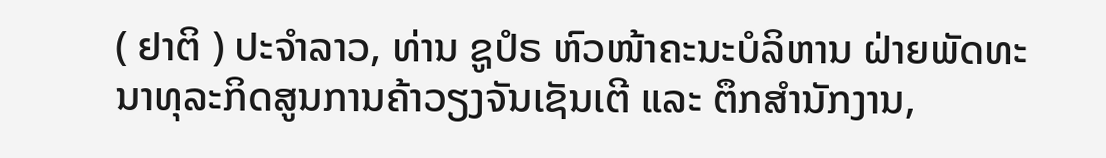( ຢາຕິ ) ປະຈຳລາວ, ທ່ານ ຊູປໍຣ ຫົວໜ້າຄະນະບໍລິຫານ ຝ່າຍພັດທະນາທຸລະກິດສູນການຄ້າວຽງຈັນເຊັນເຕີ ແລະ ຕຶກສໍານັກງານ,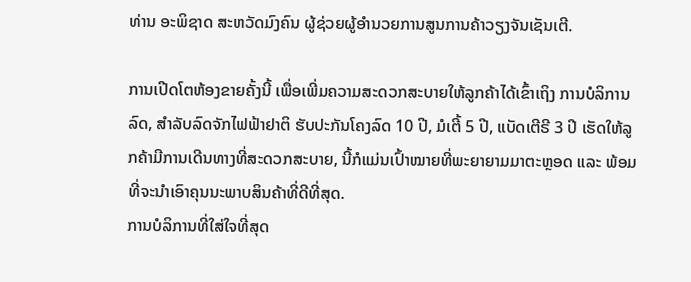ທ່ານ ອະພິຊາດ ສະຫວັດມົງຄົນ ຜູ້ຊ່ວຍຜູ້ອຳນວຍການສູນການຄ້າວຽງຈັນເຊັນເຕີ.

ການເປີດໂຕຫ້ອງຂາຍຄັ້ງນີ້ ເພື່ອເພີ່ມຄວາມສະດວກສະບາຍໃຫ້ລູກຄ້າໄດ້ເຂົ້າເຖິງ ການບໍລິການລົດ, ສໍາລັບລົດຈັກໄຟຟ້າຢາຕິ ຮັບປະກັນໂຄງລົດ 10 ປີ, ມໍເຕີ້ 5 ປີ, ແບັດເຕີຣີ 3 ປີ ເຮັດໃຫ້ລູກຄ້າມີການເດີນທາງທີ່ສະດວກສະບາຍ, ນີ້ກໍແມ່ນເປົ້າໝາຍທີ່ພະຍາຍາມມາຕະຫຼອດ ແລະ ພ້ອມທີ່ຈະນໍາເອົາຄຸນນະພາບສິນຄ້າທີ່ດີທີ່ສຸດ.
ການບໍລິການທີ່ໃສ່ໃຈທີ່ສຸດ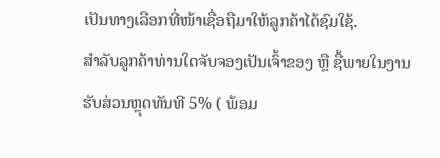ເປັນທາງເລືອກທີ່ໜ້າເຊື່ອຖືມາໃຫ້ລູກຄ້າໄດ້ຊົມໃຊ້.
ສໍາລັບລູກຄ້າທ່ານໃດຈັບຈອງເປັນເຈົ້າຂອງ ຫຼື ຊື້ພາຍໃນງານ ຮັບສ່ວນຫຼຸດທັນທີ 5% ( ພ້ອມ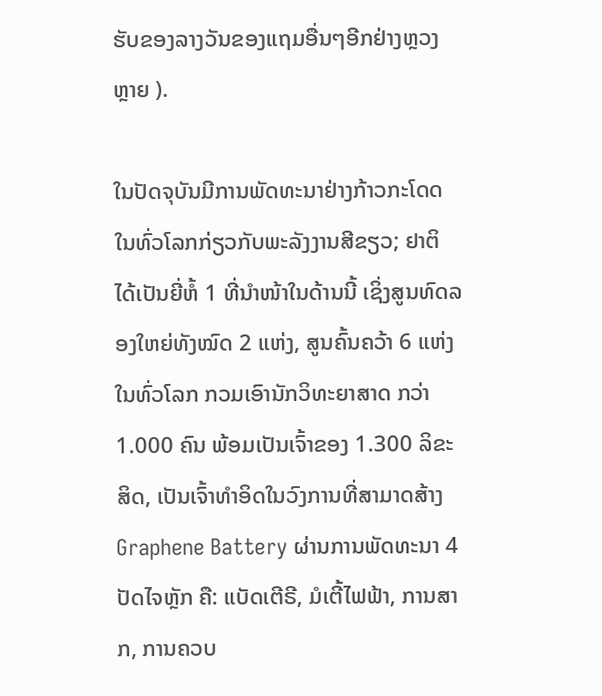ຮັບຂອງລາງວັນຂອງແຖມອື່ນໆອີກຢ່າງຫຼວງຫຼາຍ ).

ໃນປັດຈຸບັນມີການພັດທະນາຢ່າງກ້າວກະໂດດໃນທົ່ວໂລກກ່ຽວກັບພະລັງງານສີຂຽວ; ຢາຕິ ໄດ້ເປັນຍີ່ຫໍ້ 1 ທີ່ນໍາໜ້າໃນດ້ານນີ້ ເຊິ່ງສູນທົດລອງໃຫຍ່ທັງໝົດ 2 ແຫ່ງ, ສູນຄົ້ນຄວ້າ 6 ແຫ່ງໃນທົ່ວໂລກ ກວມເອົານັກວິທະຍາສາດ ກວ່າ 1.000 ຄົນ ພ້ອມເປັນເຈົ້າຂອງ 1.300 ລິຂະສິດ, ເປັນເຈົ້າທໍາອິດໃນວົງການທີ່ສາມາດສ້າງ Graphene Battery ຜ່ານການພັດທະນາ 4 ປັດໄຈຫຼັກ ຄື: ແບັດເຕີຣີ, ມໍເຕີ້ໄຟຟ້າ, ການສາກ, ການຄວບ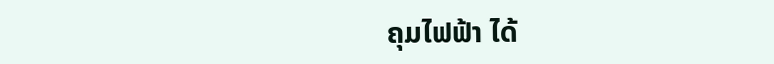ຄຸມໄຟຟ້າ ໄດ້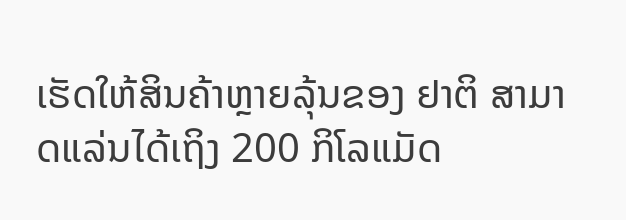ເຮັດໃຫ້ສິນຄ້າຫຼາຍລຸ້ນຂອງ ຢາຕິ ສາມາດແລ່ນໄດ້ເຖິງ 200 ກິໂລແມັດ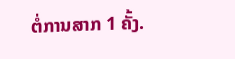ຕໍ່ການສາກ 1 ຄັ້ງ.